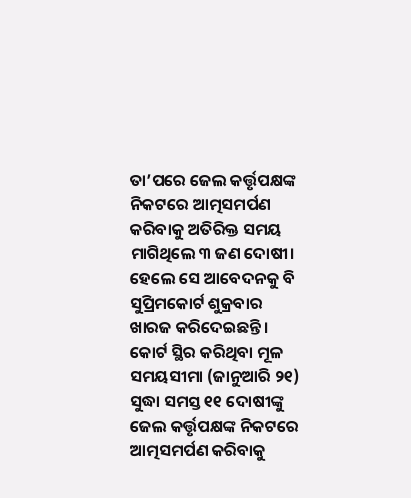ତା’ପରେ ଜେଲ କର୍ତ୍ତୃପକ୍ଷଙ୍କ ନିକଟରେ ଆତ୍ମସମର୍ପଣ କରିବାକୁ ଅତିରିକ୍ତ ସମୟ ମାଗିଥିଲେ ୩ ଜଣ ଦୋଷୀ। ହେଲେ ସେ ଆବେଦନକୁ ବି ସୁପ୍ରିମକୋର୍ଟ ଶୁକ୍ରବାର ଖାରଜ କରିଦେଇଛନ୍ତି। କୋର୍ଟ ସ୍ଥିର କରିଥିବା ମୂଳ ସମୟସୀମା (ଜାନୁଆରି ୨୧) ସୁଦ୍ଧା ସମସ୍ତ ୧୧ ଦୋଷୀଙ୍କୁ ଜେଲ କର୍ତ୍ତୃପକ୍ଷଙ୍କ ନିକଟରେ ଆତ୍ମସମର୍ପଣ କରିବାକୁ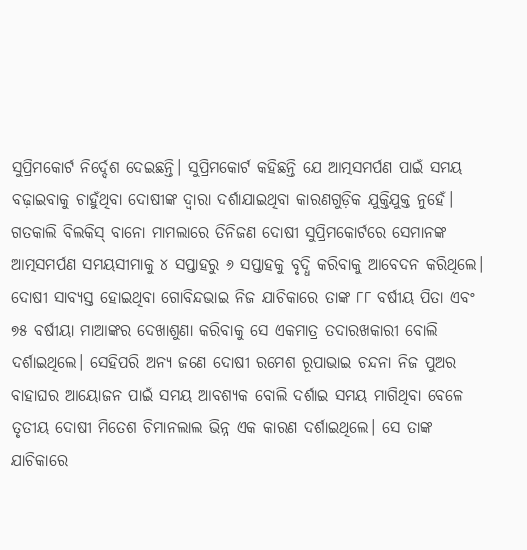ସୁପ୍ରିମକୋର୍ଟ ନିର୍ଦ୍ଦେଶ ଦେଇଛନ୍ତି। ସୁପ୍ରିମକୋର୍ଟ କହିଛନ୍ତି ଯେ ଆତ୍ମସମର୍ପଣ ପାଇଁ ସମୟ ବଢ଼ାଇବାକୁ ଚାହୁଁଥିବା ଦୋଷୀଙ୍କ ଦ୍ୱାରା ଦର୍ଶାଯାଇଥିବା କାରଣଗୁଡ଼ିକ ଯୁକ୍ତିଯୁକ୍ତ ନୁହେଁ।
ଗତକାଲି ବିଲକିସ୍ ବାନୋ ମାମଲାରେ ତିନିଜଣ ଦୋଷୀ ସୁପ୍ରିମକୋର୍ଟରେ ସେମାନଙ୍କ ଆତ୍ମସମର୍ପଣ ସମୟସୀମାକୁ ୪ ସପ୍ତାହରୁ ୬ ସପ୍ତାହକୁ ବୃଦ୍ଧି କରିବାକୁ ଆବେଦନ କରିଥିଲେ। ଦୋଷୀ ସାବ୍ୟସ୍ତ ହୋଇଥିବା ଗୋବିନ୍ଦଭାଇ ନିଜ ଯାଚିକାରେ ତାଙ୍କ ୮୮ ବର୍ଷୀୟ ପିତା ଏବଂ ୭୫ ବର୍ଷୀୟା ମାଆଙ୍କର ଦେଖାଶୁଣା କରିବାକୁ ସେ ଏକମାତ୍ର ତଦାରଖକାରୀ ବୋଲି ଦର୍ଶାଇଥିଲେ। ସେହିପରି ଅନ୍ୟ ଜଣେ ଦୋଷୀ ରମେଶ ରୂପାଭାଇ ଚନ୍ଦନା ନିଜ ପୁଅର ବାହାଘର ଆୟୋଜନ ପାଇଁ ସମୟ ଆବଶ୍ୟକ ବୋଲି ଦର୍ଶାଇ ସମୟ ମାଗିଥିବା ବେଳେ ତୃତୀୟ ଦୋଷୀ ମିତେଶ ଚିମାନଲାଲ ଭିନ୍ନ ଏକ କାରଣ ଦର୍ଶାଇଥିଲେ। ସେ ତାଙ୍କ ଯାଚିକାରେ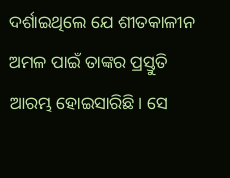ଦର୍ଶାଇଥିଲେ ଯେ ଶୀତକାଳୀନ ଅମଳ ପାଇଁ ତାଙ୍କର ପ୍ରସ୍ତୁତି ଆରମ୍ଭ ହୋଇସାରିଛି। ସେ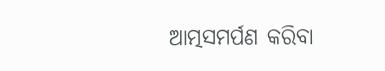ଆତ୍ମସମର୍ପଣ କରିବା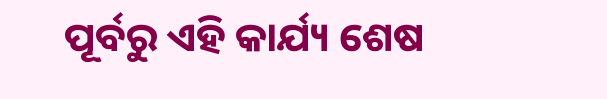ପୂର୍ବରୁ ଏହି କାର୍ଯ୍ୟ ଶେଷ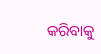କରିବାକୁ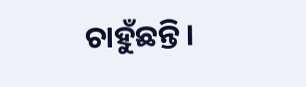ଚାହୁଁଛନ୍ତି।